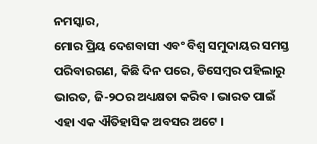ନମସ୍କାର,
ମୋର ପ୍ରିୟ ଦେଶବାସୀ ଏବଂ ବିଶ୍ୱ ସମୁଦାୟର ସମସ୍ତ ପରିବାରଗଣ, କିଛି ଦିନ ପରେ, ଡିସେମ୍ବର ପହିଲାରୁ ଭାରତ, ଜି-୨ଠର ଅଧ୍ୟକ୍ଷତା କରିବ । ଭାରତ ପାଇଁ ଏହା ଏକ ଐତିହାସିକ ଅବସର ଅଟେ ।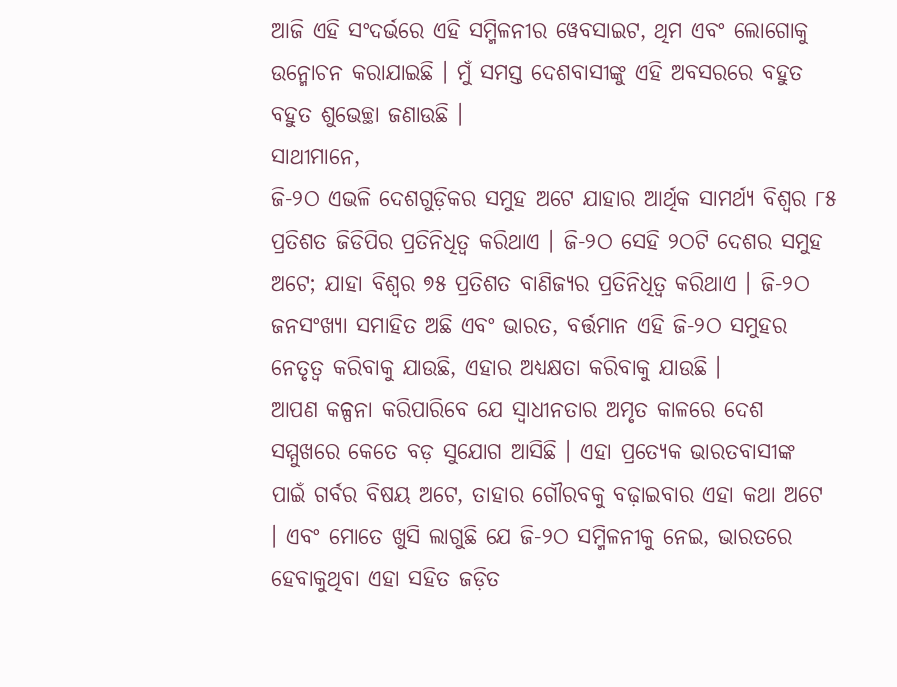ଆଜି ଏହି ସଂଦର୍ଭରେ ଏହି ସମ୍ମିଳନୀର ୱେବସାଇଟ, ଥିମ ଏବଂ ଲୋଗୋକୁ ଉନ୍ମୋଚନ କରାଯାଇଛି । ମୁଁ ସମସ୍ତ ଦେଶବାସୀଙ୍କୁ ଏହି ଅବସରରେ ବହୁତ ବହୁତ ଶୁଭେଚ୍ଛା ଜଣାଉଛି ।
ସାଥୀମାନେ,
ଜି-୨ଠ ଏଭଳି ଦେଶଗୁଡ଼ିକର ସମୁହ ଅଟେ ଯାହାର ଆର୍ଥିକ ସାମର୍ଥ୍ୟ ବିଶ୍ୱର ୮୫ ପ୍ରତିଶତ ଜିଡିପିର ପ୍ରତିନିଧିତ୍ୱ କରିଥାଏ । ଜି-୨ଠ ସେହି ୨ଠଟି ଦେଶର ସମୁହ ଅଟେ; ଯାହା ବିଶ୍ୱର ୭୫ ପ୍ରତିଶତ ବାଣିଜ୍ୟର ପ୍ରତିନିଧିତ୍ୱ କରିଥାଏ । ଜି-୨ଠ ଜନସଂଖ୍ୟା ସମାହିତ ଅଛି ଏବଂ ଭାରତ, ବର୍ତ୍ତମାନ ଏହି ଜି-୨ଠ ସମୁହର ନେତୃତ୍ୱ କରିବାକୁ ଯାଉଛି, ଏହାର ଅଧ୍ୟକ୍ଷତା କରିବାକୁ ଯାଉଛି ।
ଆପଣ କଳ୍ପନା କରିପାରିବେ ଯେ ସ୍ୱାଧୀନତାର ଅମୃତ କାଳରେ ଦେଶ ସମ୍ମୁଖରେ କେତେ ବଡ଼ ସୁଯୋଗ ଆସିଛି । ଏହା ପ୍ରତ୍ୟେକ ଭାରତବାସୀଙ୍କ ପାଇଁ ଗର୍ବର ବିଷୟ ଅଟେ, ତାହାର ଗୌରବକୁ ବଢ଼ାଇବାର ଏହା କଥା ଅଟେ । ଏବଂ ମୋତେ ଖୁସି ଲାଗୁଛି ଯେ ଜି-୨ଠ ସମ୍ମିଳନୀକୁ ନେଇ, ଭାରତରେ ହେବାକୁଥିବା ଏହା ସହିତ ଜଡ଼ିତ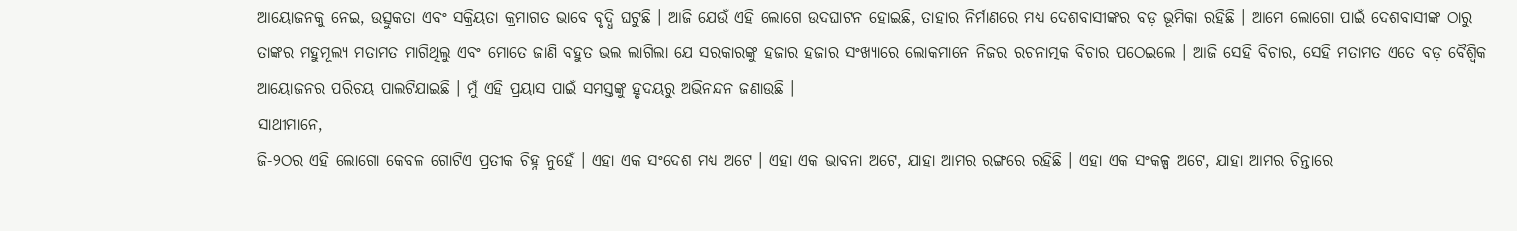ଆୟୋଜନକୁ ନେଇ, ଉତ୍ସୁକତା ଏବଂ ସକ୍ରିୟତା କ୍ରମାଗତ ଭାବେ ବୃଦ୍ଧି ଘଟୁଛି । ଆଜି ଯେଉଁ ଏହି ଲୋଗେ ଉଦଘାଟନ ହୋଇଛି, ତାହାର ନିର୍ମାଣରେ ମଧ୍ୟ ଦେଶବାସୀଙ୍କର ବଡ଼ ଭୂମିକା ରହିଛି । ଆମେ ଲୋଗୋ ପାଇଁ ଦେଶବାସୀଙ୍କ ଠାରୁ ତାଙ୍କର ମହୁମୂଲ୍ୟ ମତାମତ ମାଗିଥିଲୁ ଏବଂ ମୋତେ ଜାଣି ବହୁତ ଭଲ ଲାଗିଲା ଯେ ସରକାରଙ୍କୁ ହଜାର ହଜାର ସଂଖ୍ୟାରେ ଲୋକମାନେ ନିଜର ରଚନାତ୍ମକ ବିଚାର ପଠେଇଲେ । ଆଜି ସେହି ବିଚାର, ସେହି ମତାମତ ଏତେ ବଡ଼ ବୈଶ୍ୱିକ ଆୟୋଜନର ପରିଚୟ ପାଲଟିଯାଇଛି । ମୁଁ ଏହି ପ୍ରୟାସ ପାଇଁ ସମସ୍ତଙ୍କୁ ହୃଦୟରୁ ଅଭିନନ୍ଦନ ଜଣାଉଛି ।
ସାଥୀମାନେ,
ଜି-୨ଠର ଏହି ଲୋଗୋ କେବଳ ଗୋଟିଏ ପ୍ରତୀକ ଚିହ୍ନ ନୁହେଁ । ଏହା ଏକ ସଂଦେଶ ମଧ୍ୟ ଅଟେ । ଏହା ଏକ ଭାବନା ଅଟେ, ଯାହା ଆମର ରଙ୍ଗରେ ରହିଛି । ଏହା ଏକ ସଂକଳ୍ପ ଅଟେ, ଯାହା ଆମର ଚିନ୍ତାରେ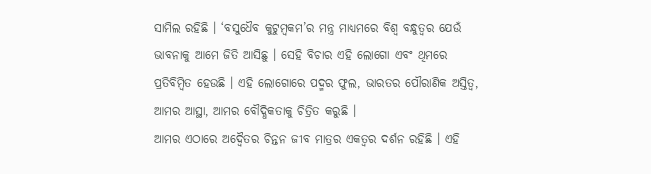ସାମିଲ ରହିଛି । ‘ବସୁଧୈବ କୁଟୁମ୍ବକମ’ର ମନ୍ତ୍ର ମାଧ୍ୟମରେ ବିଶ୍ୱ ବନ୍ଧୁତ୍ୱର ଯେଉଁ ଭାବନାକୁ ଆମେ ଜିତି ଆସିଛୁ । ସେହି ବିଚାର ଏହି ଲୋଗୋ ଏବଂ ଥିମରେ ପ୍ରତିବିମ୍ବିତ ହେଉଛି । ଏହି ଲୋଗୋରେ ପଦ୍ମର ଫୁଲ, ଭାରତର ପୌରାଣିକ ଅସ୍ତିତ୍ୱ, ଆମର ଆସ୍ଥା, ଆମର ବୌଦ୍ଧିକତାକୁ ଚିତ୍ରିତ କରୁଛି ।
ଆମର ଏଠାରେ ଅଦ୍ୱୈତର ଚିନ୍ତନ ଜୀବ ମାତ୍ରର ଏକତ୍ୱର ଦର୍ଶନ ରହିଛି । ଏହି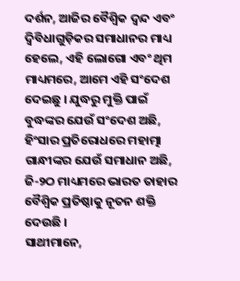ଦର୍ଶନ, ଆଜିର ବୈଶ୍ୱିକ ଦ୍ୱନ୍ଦ ଏବଂ ଦ୍ୱିବିଧାଗୁଡ଼ିକର ସମାଧାନର ମାଧ୍ୟ ହେଲେ, ଏହି ଲୋଗୋ ଏବଂ ଥିମ ମାଧ୍ୟମରେ, ଆମେ ଏହି ସଂଦେଶ ଦେଇଛୁ । ଯୁଦ୍ଧରୁ ମୁକ୍ତି ପାଇଁ ବୁଦ୍ଧଙ୍କର ଯେଉଁ ସଂଦେଶ ଅଛି, ହିଂସାର ପ୍ରତିରୋଧରେ ମହାତ୍ମା ଗାନ୍ଧୀଙ୍କର ଯେଉଁ ସମାଧାନ ଅଛି, ଜି-୨ଠ ମାଧ୍ୟମରେ ଭାରତ ତାହାର ବୈଶ୍ୱିକ ପ୍ରତିଷ୍ଠାକୁ ନୂତନ ଶକ୍ତି ଦେଉଛି ।
ସାଥୀମାନେ,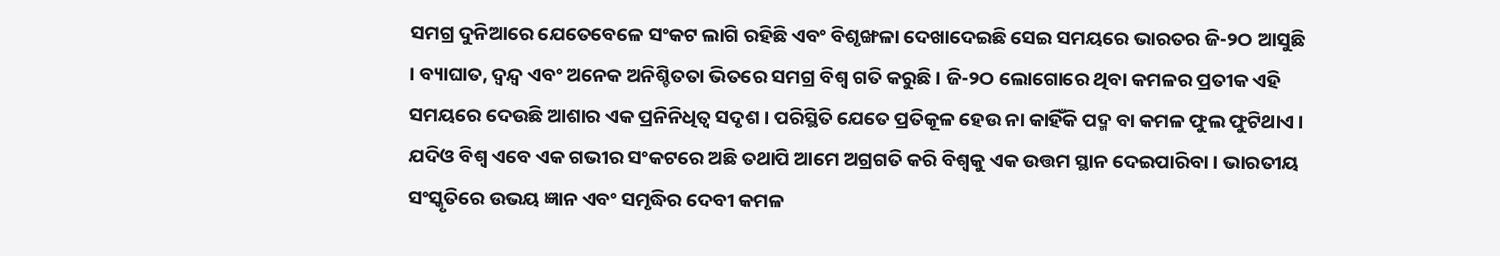ସମଗ୍ର ଦୁନିଆରେ ଯେତେବେଳେ ସଂକଟ ଲାଗି ରହିଛି ଏବଂ ବିଶୃଙ୍ଖଳା ଦେଖାଦେଇଛି ସେଇ ସମୟରେ ଭାରତର ଜି-୨ଠ ଆସୁଛି । ବ୍ୟାଘାତ, ଦ୍ୱନ୍ଦ୍ୱ ଏବଂ ଅନେକ ଅନିଶ୍ଚିତତା ଭିତରେ ସମଗ୍ର ବିଶ୍ୱ ଗତି କରୁଛି । ଜି-୨ଠ ଲୋଗୋରେ ଥିବା କମଳର ପ୍ରତୀକ ଏହି ସମୟରେ ଦେଉଛି ଆଶାର ଏକ ପ୍ରନିନିଧିତ୍ୱ ସଦୃଶ । ପରିସ୍ଥିତି ଯେତେ ପ୍ରତିକୂଳ ହେଉ ନା କାହିଁକି ପଦ୍ମ ବା କମଳ ଫୁଲ ଫୁଟିଥାଏ । ଯଦିଓ ବିଶ୍ୱ ଏବେ ଏକ ଗଭୀର ସଂକଟରେ ଅଛି ତଥାପି ଆମେ ଅଗ୍ରଗତି କରି ବିଶ୍ୱକୁ ଏକ ଉତ୍ତମ ସ୍ଥାନ ଦେଇପାରିବା । ଭାରତୀୟ ସଂସ୍କୃତିରେ ଉଭୟ ଜ୍ଞାନ ଏବଂ ସମୃଦ୍ଧିର ଦେବୀ କମଳ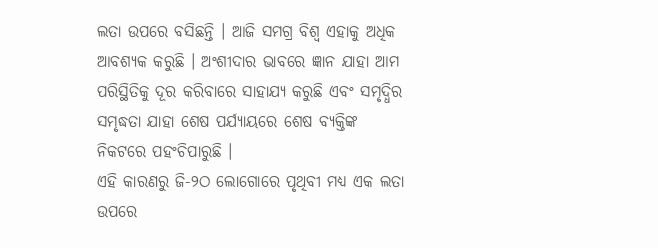ଲତା ଉପରେ ବସିଛନ୍ତି । ଆଜି ସମଗ୍ର ବିଶ୍ୱ ଏହାକୁ ଅଧିକ ଆବଶ୍ୟକ କରୁଛି । ଅଂଶୀଦାର ଭାବରେ ଜ୍ଞାନ ଯାହା ଆମ ପରିସ୍ଥିତିକୁ ଦୂର କରିବାରେ ସାହାଯ୍ୟ କରୁଛି ଏବଂ ସମୃଦ୍ଧିର ସମୃଦ୍ଧତା ଯାହା ଶେଷ ପର୍ଯ୍ୟାୟରେ ଶେଷ ବ୍ୟକ୍ତିଙ୍କ ନିକଟରେ ପହଂଚିପାରୁଛି ।
ଏହି କାରଣରୁ ଜି-୨ଠ ଲୋଗୋରେ ପୃଥିବୀ ମଧ୍ୟ ଏକ ଲତା ଉପରେ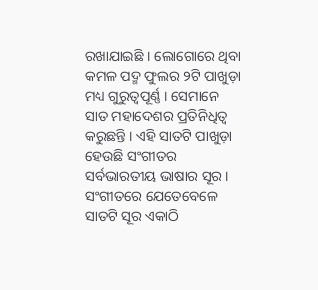ରଖାଯାଇଛି । ଲୋଗୋରେ ଥିବା କମଳ ପଦ୍ମ ଫୁଲର ୨ଟି ପାଖୁଡ଼ା ମଧ୍ୟ ଗୁରୁତ୍ୱପୂର୍ଣ୍ଣ । ସେମାନେ ସାତ ମହାଦେଶର ପ୍ରତିନିଧିତ୍ୱ କରୁଛନ୍ତି । ଏହି ସାତଟି ପାଖୁଡ଼ା ହେଉଛି ସଂଗୀତର ସର୍ବଭାରତୀୟ ଭାଷାର ସୂର । ସଂଗୀତରେ ଯେତେବେଳେ ସାତଟି ସୂର ଏକାଠି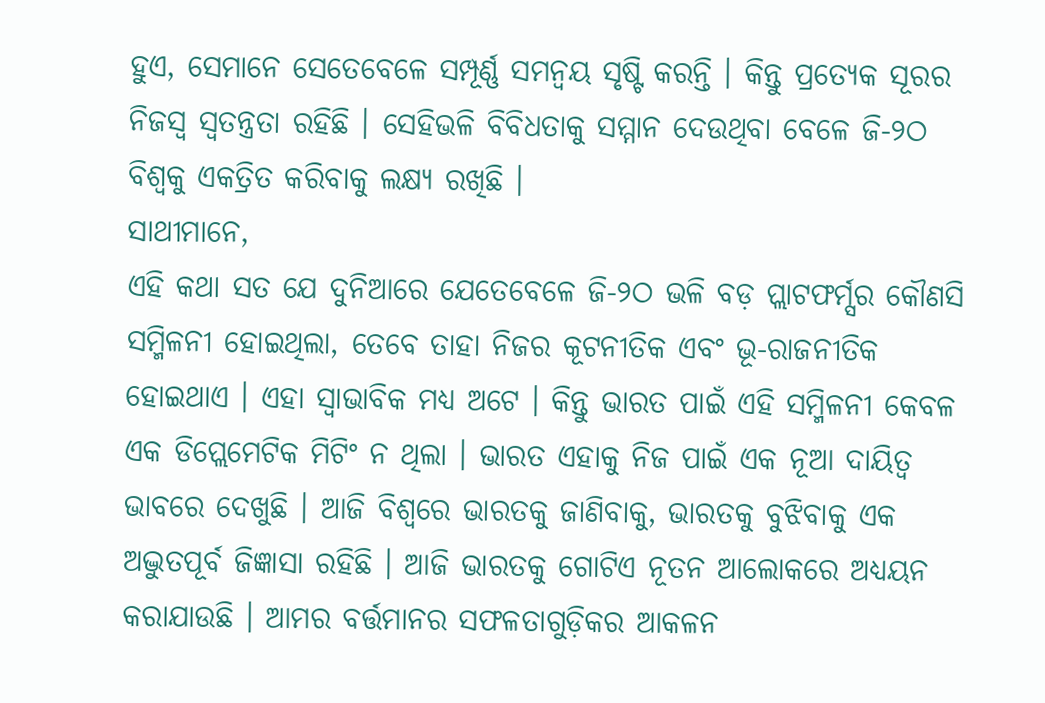ହୁଏ, ସେମାନେ ସେତେବେଳେ ସମ୍ପୂର୍ଣ୍ଣ ସମନ୍ୱୟ ସୃଷ୍ଟି କରନ୍ତି । କିନ୍ତୁ ପ୍ରତ୍ୟେକ ସୂରର ନିଜସ୍ୱ ସ୍ୱତନ୍ତ୍ରତା ରହିଛି । ସେହିଭଳି ବିବିଧତାକୁ ସମ୍ମାନ ଦେଉଥିବା ବେଳେ ଜି-୨ଠ ବିଶ୍ୱକୁ ଏକତ୍ରିତ କରିବାକୁ ଲକ୍ଷ୍ୟ ରଖିଛି ।
ସାଥୀମାନେ,
ଏହି କଥା ସତ ଯେ ଦୁନିଆରେ ଯେତେବେଳେ ଜି-୨ଠ ଭଳି ବଡ଼ ପ୍ଲାଟଫର୍ମ୍ସର କୌଣସି ସମ୍ମିଳନୀ ହୋଇଥିଲା, ତେବେ ତାହା ନିଜର କୂଟନୀତିକ ଏବଂ ଭୂ-ରାଜନୀତିକ ହୋଇଥାଏ । ଏହା ସ୍ୱାଭାବିକ ମଧ୍ୟ ଅଟେ । କିନ୍ତୁ ଭାରତ ପାଇଁ ଏହି ସମ୍ମିଳନୀ କେବଳ ଏକ ଡିପ୍ଲେମେଟିକ ମିଟିଂ ନ ଥିଲା । ଭାରତ ଏହାକୁ ନିଜ ପାଇଁ ଏକ ନୂଆ ଦାୟିତ୍ୱ ଭାବରେ ଦେଖୁଛି । ଆଜି ବିଶ୍ୱରେ ଭାରତକୁ ଜାଣିବାକୁ, ଭାରତକୁ ବୁଝିବାକୁ ଏକ ଅଦ୍ଭୁତପୂର୍ବ ଜିଜ୍ଞାସା ରହିଛି । ଆଜି ଭାରତକୁ ଗୋଟିଏ ନୂତନ ଆଲୋକରେ ଅଧ୍ୟୟନ କରାଯାଉଛି । ଆମର ବର୍ତ୍ତମାନର ସଫଳତାଗୁଡ଼ିକର ଆକଳନ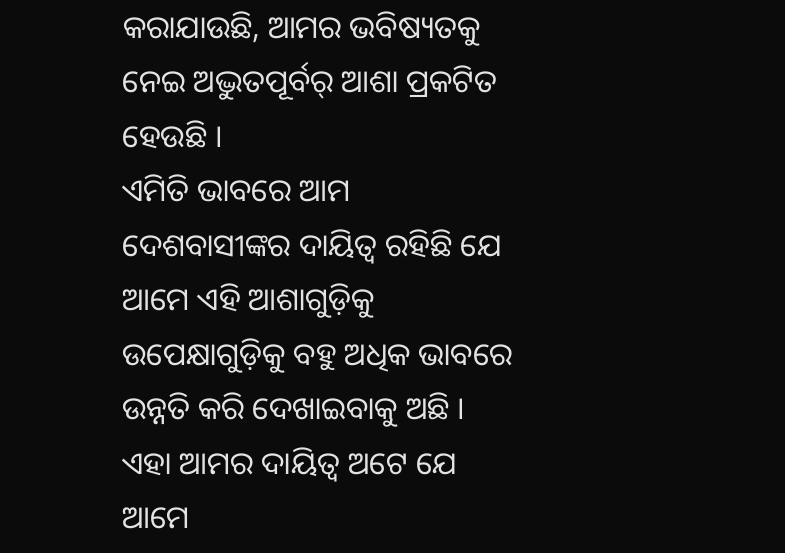କରାଯାଉଛି, ଆମର ଭବିଷ୍ୟତକୁ ନେଇ ଅଦ୍ଭୁତପୂର୍ବର୍ ଆଶା ପ୍ରକଟିତ ହେଉଛି ।
ଏମିତି ଭାବରେ ଆମ ଦେଶବାସୀଙ୍କର ଦାୟିତ୍ୱ ରହିଛି ଯେ ଆମେ ଏହି ଆଶାଗୁଡ଼ିକୁ ଉପେକ୍ଷାଗୁଡ଼ିକୁ ବହୁ ଅଧିକ ଭାବରେ ଉନ୍ନତି କରି ଦେଖାଇବାକୁ ଅଛି । ଏହା ଆମର ଦାୟିତ୍ୱ ଅଟେ ଯେ ଆମେ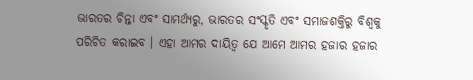ଭାରତର ଚିନ୍ତା ଏବଂ ସାମର୍ଥ୍ୟରୁ, ଭାରତର ସଂସ୍କୃତି ଏବଂ ସମାଜଶକ୍ତିରୁ ବିଶ୍ୱକୁ ପରିଚିତ କରାଇବ । ଏହା ଆମର ଦାୟିତ୍ୱ ଯେ ଆମେ ଆମର ହଜାର ହଜାର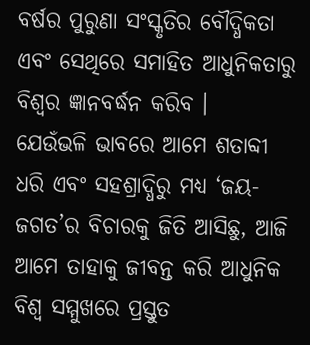ବର୍ଷର ପୁରୁଣା ସଂସ୍କୃତିର ବୌଦ୍ଧିକତା ଏବଂ ସେଥିରେ ସମାହିତ ଆଧୁନିକତାରୁ ବିଶ୍ୱର ଜ୍ଞାନବର୍ଦ୍ଧନ କରିବ ।
ଯେଉଁଭଳି ଭାବରେ ଆମେ ଶତାବ୍ଦୀ ଧରି ଏବଂ ସହଶ୍ରାଦ୍ଧିରୁ ମଧ୍ୟ ‘ଜୟ-ଜଗତ’ର ବିଚାରକୁ ଜିତି ଆସିଛୁ, ଆଜି ଆମେ ତାହାକୁ ଜୀବନ୍ତ କରି ଆଧୁନିକ ବିଶ୍ୱ ସମ୍ମୁଖରେ ପ୍ରସ୍ତୁତ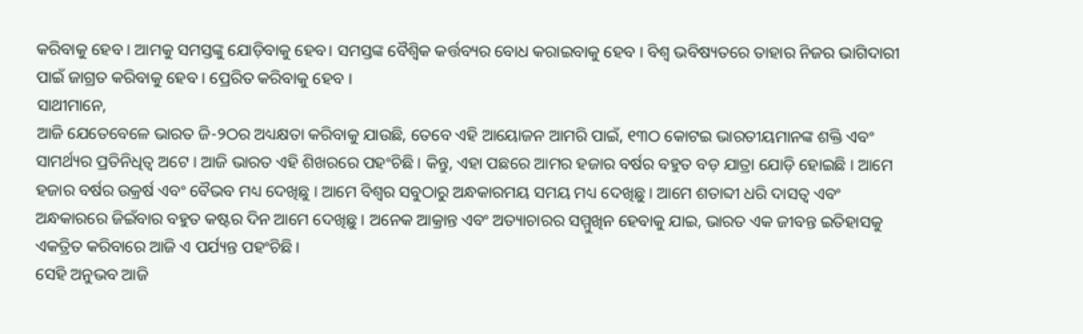କରିବାକୁ ହେବ । ଆମକୁ ସମସ୍ତଙ୍କୁ ଯୋଡ଼ିବାକୁ ହେବ। ସମସ୍ତଙ୍କ ବୈଶ୍ୱିକ କର୍ତ୍ତବ୍ୟର ବୋଧ କରାଇବାକୁ ହେବ । ବିଶ୍ୱ ଭବିଷ୍ୟତରେ ତାହାର ନିଜର ଭାଗିଦାରୀ ପାଇଁ ଜାଗ୍ରତ କରିବାକୁ ହେବ । ପ୍ରେରିତ କରିବାକୁ ହେବ ।
ସାଥୀମାନେ,
ଆଜି ଯେତେବେଳେ ଭାରତ ଜି-୨ଠର ଅଧ୍ୟକ୍ଷତା କରିବାକୁ ଯାଉଛି, ତେବେ ଏହି ଆୟୋଜନ ଆମରି ପାଇଁ, ୧୩ଠ କୋଟଇ ଭାରତୀୟମାନଙ୍କ ଶକ୍ତି ଏବଂ ସାମର୍ଥ୍ୟର ପ୍ରତିନିଧିତ୍ୱ ଅଟେ । ଆଜି ଭାରତ ଏହି ଶିଖରରେ ପହଂଚିଛି । କିନ୍ତୁ, ଏହା ପଛରେ ଆମର ହଜାର ବର୍ଷର ବହୁତ ବଡ଼ ଯାତ୍ରା ଯୋଡ଼ି ହୋଇଛି । ଆମେ ହଜାର ବର୍ଷର ଉକ୍ରର୍ଷ ଏବଂ ବୈଭବ ମଧ୍ୟ ଦେଖିଛୁ । ଆମେ ବିଶ୍ୱର ସବୁଠାରୁ ଅନ୍ଧକାରମୟ ସମୟ ମଧ୍ୟ ଦେଖିଛୁ । ଆମେ ଶତାବ୍ଦୀ ଧରି ଦାସତ୍ୱ ଏବଂ ଅନ୍ଧକାରରେ ଜିଇଁବାର ବହୁତ କଷ୍ଟର ଦିନ ଆମେ ଦେଖିଛୁ । ଅନେକ ଆକ୍ରାନ୍ତ ଏବଂ ଅତ୍ୟାଚାରର ସମ୍ମୁଖିନ ହେବାକୁ ଯାଇ, ଭାରତ ଏକ ଜୀବନ୍ତ ଇତିହାସକୁ ଏକତ୍ରିତ କରିବାରେ ଆଜି ଏ ପର୍ଯ୍ୟନ୍ତ ପହଂଚିଛି ।
ସେହି ଅନୁଭବ ଆଜି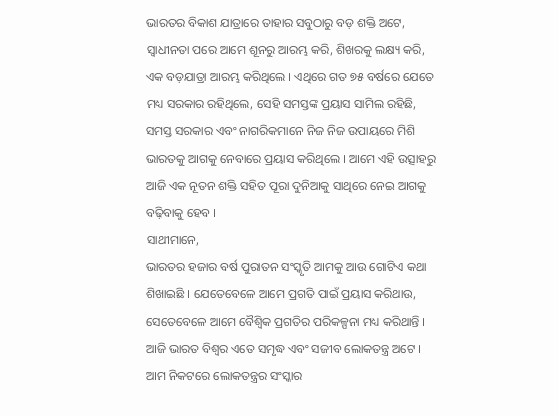ଭାରତର ବିକାଶ ଯାତ୍ରାରେ ତାହାର ସବୁଠାରୁ ବଡ଼ ଶକ୍ତି ଅଟେ, ସ୍ୱାଧୀନତା ପରେ ଆମେ ଶୂନରୁ ଆରମ୍ଭ କରି, ଶିଖରକୁ ଲକ୍ଷ୍ୟ କରି, ଏକ ବଡ଼ଯାତ୍ରା ଆରମ୍ଭ କରିଥିଲେ । ଏଥିରେ ଗତ ୭୫ ବର୍ଷରେ ଯେତେ ମଧ୍ୟ ସରକାର ରହିଥିଲେ, ସେହି ସମସ୍ତଙ୍କ ପ୍ରୟାସ ସାମିଲ ରହିଛି, ସମସ୍ତ ସରକାର ଏବଂ ନାଗରିକମାନେ ନିଜ ନିଜ ଉପାୟରେ ମିଶି ଭାରତକୁ ଆଗକୁ ନେବାରେ ପ୍ରୟାସ କରିଥିଲେ । ଆମେ ଏହି ଉତ୍ସାହରୁ ଆଜି ଏକ ନୂତନ ଶକ୍ତି ସହିତ ପୂରା ଦୁନିଆକୁ ସାଥିରେ ନେଇ ଆଗକୁ ବଢ଼ିବାକୁ ହେବ ।
ସାଥୀମାନେ,
ଭାରତର ହଜାର ବର୍ଷ ପୁରାତନ ସଂସ୍କୃତି ଆମକୁ ଆଉ ଗୋଟିଏ କଥା ଶିଖାଇଛି । ଯେତେବେଳେ ଆମେ ପ୍ରଗତି ପାଇଁ ପ୍ରୟାସ କରିଥାଉ, ସେତେବେଳେ ଆମେ ବୈଶ୍ୱିକ ପ୍ରଗତିର ପରିକଳ୍ପନା ମଧ୍ୟ କରିଥାନ୍ତି । ଆଜି ଭାରତ ବିଶ୍ୱର ଏତେ ସମୃଦ୍ଧ ଏବଂ ସଜୀବ ଲୋକତନ୍ତ୍ର ଅଟେ । ଆମ ନିକଟରେ ଲୋକତନ୍ତ୍ରର ସଂସ୍କାର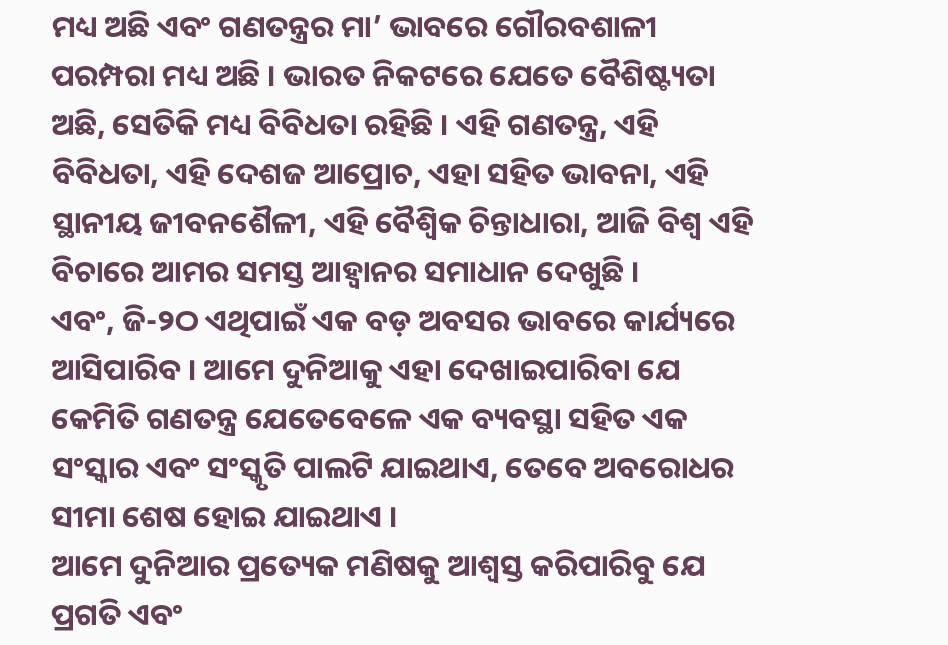ମଧ୍ୟ ଅଛି ଏବଂ ଗଣତନ୍ତ୍ରର ମା’ ଭାବରେ ଗୌରବଶାଳୀ ପରମ୍ପରା ମଧ୍ୟ ଅଛି । ଭାରତ ନିକଟରେ ଯେତେ ବୈଶିଷ୍ଟ୍ୟତା ଅଛି, ସେତିକି ମଧ୍ୟ ବିବିଧତା ରହିଛି । ଏହି ଗଣତନ୍ତ୍ର, ଏହି ବିବିଧତା, ଏହି ଦେଶଜ ଆପ୍ରୋଚ, ଏହା ସହିତ ଭାବନା, ଏହି ସ୍ଥାନୀୟ ଜୀବନଶୈଳୀ, ଏହି ବୈଶ୍ୱିକ ଚିନ୍ତାଧାରା, ଆଜି ବିଶ୍ୱ ଏହି ବିଚାରେ ଆମର ସମସ୍ତ ଆହ୍ୱାନର ସମାଧାନ ଦେଖୁଛି ।
ଏବଂ, ଜି-୨ଠ ଏଥିପାଇଁ ଏକ ବଡ଼ ଅବସର ଭାବରେ କାର୍ଯ୍ୟରେ ଆସିପାରିବ । ଆମେ ଦୁନିଆକୁ ଏହା ଦେଖାଇପାରିବା ଯେ କେମିତି ଗଣତନ୍ତ୍ର ଯେତେବେଳେ ଏକ ବ୍ୟବସ୍ଥା ସହିତ ଏକ ସଂସ୍କାର ଏବଂ ସଂସ୍କୃତି ପାଲଟି ଯାଇଥାଏ, ତେବେ ଅବରୋଧର ସୀମା ଶେଷ ହୋଇ ଯାଇଥାଏ ।
ଆମେ ଦୁନିଆର ପ୍ରତ୍ୟେକ ମଣିଷକୁ ଆଶ୍ୱସ୍ତ କରିପାରିବୁ ଯେ ପ୍ରଗତି ଏବଂ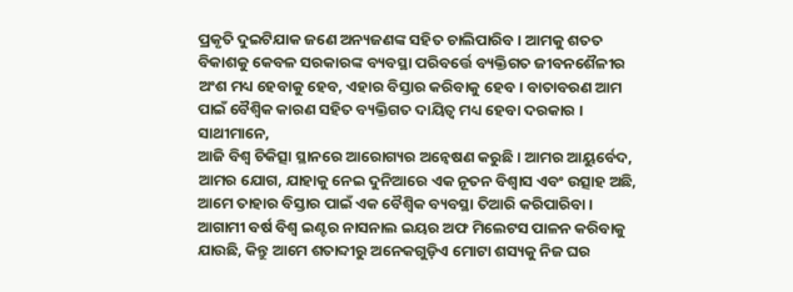ପ୍ରକୃତି ଦୁଇଟିଯାକ ଜଣେ ଅନ୍ୟଜଣଙ୍କ ସହିତ ଚାଲିପାରିବ । ଆମକୁ ଶତତ ବିକାଶକୁ କେବଳ ସରକାରଙ୍କ ବ୍ୟବସ୍ଥା ପରିବର୍ତ୍ତେ ବ୍ୟକ୍ତିଗତ ଜୀବନଶୈଳୀର ଅଂଶ ମଧ୍ୟ ହେବାକୁ ହେବ, ଏହାର ବିସ୍ତାର କରିବାକୁ ହେବ । ବାତାବରଣ ଆମ ପାଇଁ ବୈଶ୍ୱିକ କାରଣ ସହିତ ବ୍ୟକ୍ତିଗତ ଦାୟିତ୍ୱ ମଧ୍ୟ ହେବା ଦରକାର ।
ସାଥୀମାନେ,
ଆଜି ବିଶ୍ୱ ଚିକିତ୍ସା ସ୍ଥାନରେ ଆରୋଗ୍ୟର ଅନ୍ୱେଷଣ କରୁଛି । ଆମର ଆୟୁର୍ବେଦ, ଆମର ଯୋଗ, ଯାହାକୁ ନେଇ ଦୁନିଆରେ ଏକ ନୂତନ ବିଶ୍ୱାସ ଏବଂ ଉତ୍ସାହ ଅଛି, ଆମେ ତାହାର ବିସ୍ତାର ପାଇଁ ଏକ ବୈଶ୍ୱିକ ବ୍ୟବସ୍ଥା ତିଆରି କରିପାରିବା । ଆଗାମୀ ବର୍ଷ ବିଶ୍ୱ ଇଣ୍ଟର ନାସନାଲ ଇୟର ଅଫ ମିଲେଟସ ପାଳନ କରିବାକୁ ଯାଉଛି, କିନ୍ତୁ ଆମେ ଶତାବ୍ଦୀରୁ ଅନେକଗୁଡ଼ିଏ ମୋଟା ଶସ୍ୟକୁ ନିଜ ଘର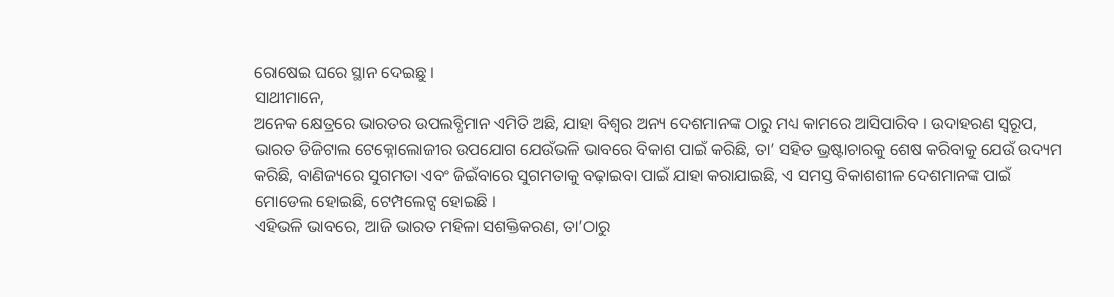ରୋଷେଇ ଘରେ ସ୍ଥାନ ଦେଇଛୁ ।
ସାଥୀମାନେ,
ଅନେକ କ୍ଷେତ୍ରରେ ଭାରତର ଉପଲବ୍ଧିମାନ ଏମିତି ଅଛି, ଯାହା ବିଶ୍ୱର ଅନ୍ୟ ଦେଶମାନଙ୍କ ଠାରୁ ମଧ୍ୟ କାମରେ ଆସିପାରିବ । ଉଦାହରଣ ସ୍ୱରୂପ, ଭାରତ ଡିଜିଟାଲ ଟେକ୍ନୋଲୋଜୀର ଉପଯୋଗ ଯେଉଁଭଳି ଭାବରେ ବିକାଶ ପାଇଁ କରିଛି, ତା’ ସହିତ ଭ୍ରଷ୍ଟାଚାରକୁ ଶେଷ କରିବାକୁ ଯେଉଁ ଉଦ୍ୟମ କରିଛି, ବାଣିଜ୍ୟରେ ସୁଗମତା ଏବଂ ଜିଇଁବାରେ ସୁଗମତାକୁ ବଢ଼ାଇବା ପାଇଁ ଯାହା କରାଯାଇଛି, ଏ ସମସ୍ତ ବିକାଶଶୀଳ ଦେଶମାନଙ୍କ ପାଇଁ ମୋଡେଲ ହୋଇଛି, ଟେମ୍ପଲେଟ୍ସ ହୋଇଛି ।
ଏହିଭଳି ଭାବରେ, ଆଜି ଭାରତ ମହିଳା ସଶକ୍ତିକରଣ, ତା’ଠାରୁ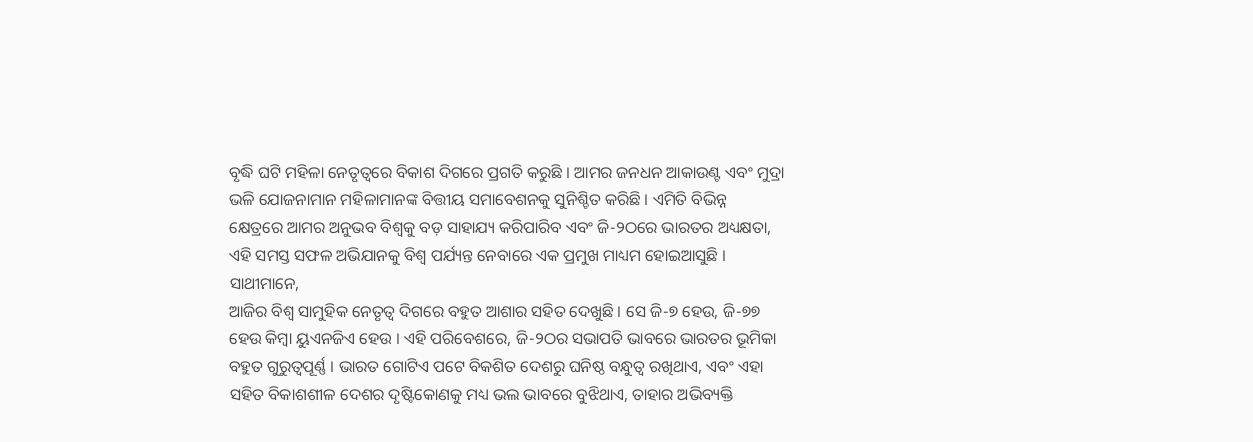ବୃଦ୍ଧି ଘଟି ମହିଳା ନେତୃତ୍ୱରେ ବିକାଶ ଦିଗରେ ପ୍ରଗତି କରୁଛି । ଆମର ଜନଧନ ଆକାଉଣ୍ଟ ଏବଂ ମୁଦ୍ରା ଭଳି ଯୋଜନାମାନ ମହିଳାମାନଙ୍କ ବିତ୍ତୀୟ ସମାବେଶନକୁ ସୁନିଶ୍ଚିତ କରିଛି । ଏମିତି ବିଭିନ୍ନ କ୍ଷେତ୍ରରେ ଆମର ଅନୁଭବ ବିଶ୍ୱକୁ ବଡ଼ ସାହାଯ୍ୟ କରିପାରିବ ଏବଂ ଜି-୨ଠରେ ଭାରତର ଅଧ୍ୟକ୍ଷତା, ଏହି ସମସ୍ତ ସଫଳ ଅଭିଯାନକୁ ବିଶ୍ୱ ପର୍ଯ୍ୟନ୍ତ ନେବାରେ ଏକ ପ୍ରମୁଖ ମାଧ୍ୟମ ହୋଇଆସୁଛି ।
ସାଥୀମାନେ,
ଆଜିର ବିଶ୍ୱ ସାମୁହିକ ନେତୃତ୍ୱ ଦିଗରେ ବହୁତ ଆଶାର ସହିତ ଦେଖୁଛି । ସେ ଜି-୭ ହେଉ, ଜି-୭୭ ହେଉ କିମ୍ବା ୟୁଏନଜିଏ ହେଉ । ଏହି ପରିବେଶରେ, ଜି-୨ଠର ସଭାପତି ଭାବରେ ଭାରତର ଭୂମିକା ବହୁତ ଗୁରୁତ୍ୱପୂର୍ଣ୍ଣ । ଭାରତ ଗୋଟିଏ ପଟେ ବିକଶିତ ଦେଶରୁ ଘନିଷ୍ଠ ବନ୍ଧୁତ୍ୱ ରଖିଥାଏ, ଏବଂ ଏହା ସହିତ ବିକାଶଶୀଳ ଦେଶର ଦୃଷ୍ଟିକୋଣକୁ ମଧ୍ୟ ଭଲ ଭାବରେ ବୁଝିଥାଏ, ତାହାର ଅଭିବ୍ୟକ୍ତି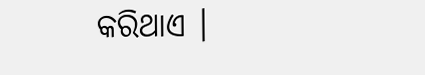କରିଥାଏ ।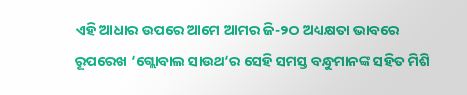ଏହି ଆଧାର ଉପରେ ଆମେ ଆମର ଜି-୨ଠ ଅଧ୍ୟକ୍ଷତା ଭାବରେ ରୂପରେଖ ‘ଗ୍ଲୋବାଲ ସାଉଥ‘ର ସେହି ସମସ୍ତ ବନ୍ଧୁମାନଙ୍କ ସହିତ ମିଶି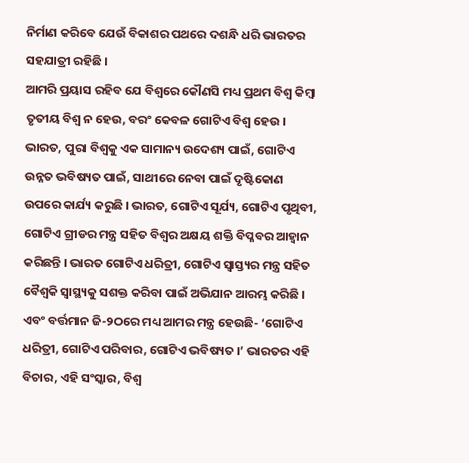ନିର୍ମାଣ କରିବେ ଯେଉଁ ବିକାଶର ପଥରେ ଦଶନ୍ଧି ଧରି ଭାରତର ସହଯାତ୍ରୀ ରହିଛି ।
ଆମରି ପ୍ରୟାସ ରହିବ ଯେ ବିଶ୍ୱରେ କୌଣସି ମଧ୍ୟ ପ୍ରଥମ ବିଶ୍ୱ କିମ୍ବା ତୃତୀୟ ବିଶ୍ୱ ନ ହେଉ, ବରଂ କେବଳ ଗୋଟିଏ ବିଶ୍ୱ ହେଉ । ଭାରତ, ପୁରା ବିଶ୍ୱକୁ ଏକ ସାମାନ୍ୟ ଉଦେଶ୍ୟ ପାଇଁ, ଗୋଟିଏ ଉନ୍ନତ ଭବିଷ୍ୟତ ପାଇଁ, ସାଥୀରେ ନେବା ପାଇଁ ଦୃଷ୍ଟିକୋଣ ଉପରେ କାର୍ଯ୍ୟ କରୁଛି । ଭାରତ, ଗୋଟିଏ ସୂର୍ଯ୍ୟ, ଗୋଟିଏ ପୃଥିବୀ, ଗୋଟିଏ ଗ୍ରୀଡର ମନ୍ତ୍ର ସହିତ ବିଶ୍ୱର ଅକ୍ଷୟ ଶକ୍ତି ବିପ୍ଳବର ଆହ୍ୱାନ କରିଛନ୍ତି । ଭାରତ ଗୋଟିଏ ଧରିତ୍ରୀ, ଗୋଟିଏ ସ୍ୱାସ୍ତ୍ୟର ମନ୍ତ୍ର ସହିତ ବୈଶ୍ୱକି ସ୍ୱାସ୍ଥ୍ୟକୁ ସଶକ୍ତ କରିବା ପାଇଁ ଅଭିଯାନ ଆରମ୍ଭ କରିଛି । ଏବଂ ବର୍ତ୍ତମାନ ଜି-୨ଠରେ ମଧ୍ୟ ଆମର ମନ୍ତ୍ର ହେଉଛି- ‘ଗୋଟିଏ ଧରିତ୍ରୀ, ଗୋଟିଏ ପରିବାର, ଗୋଟିଏ ଭବିଷ୍ୟତ ।’ ଭାରତର ଏହି ବିଚାର, ଏହି ସଂସ୍କାର, ବିଶ୍ୱ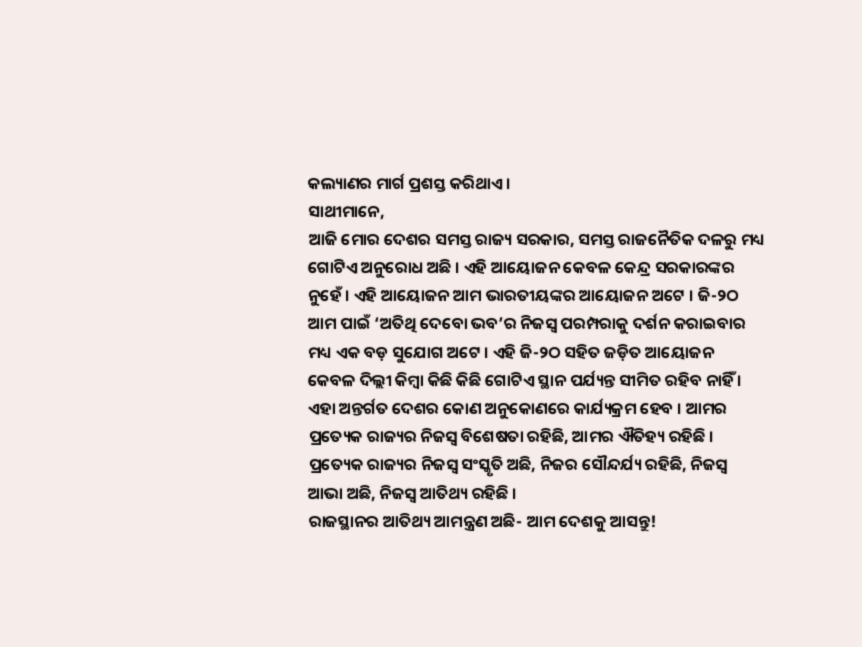କଲ୍ୟାଣର ମାର୍ଗ ପ୍ରଶସ୍ତ କରିଥାଏ ।
ସାଥୀମାନେ,
ଆଜି ମୋର ଦେଶର ସମସ୍ତ ରାଜ୍ୟ ସରକାର, ସମସ୍ତ ରାଜନୈତିକ ଦଳରୁ ମଧ୍ୟ ଗୋଟିଏ ଅନୁରୋଧ ଅଛି । ଏହି ଆୟୋଜନ କେବଳ କେନ୍ଦ୍ର ସରକାରଙ୍କର ନୁହେଁ । ଏହି ଆୟୋଜନ ଆମ ଭାରତୀୟଙ୍କର ଆୟୋଜନ ଅଟେ । ଜି-୨ଠ ଆମ ପାଇଁ ‘ଅତିଥି ଦେବୋ ଭବ’ର ନିଜସ୍ୱ ପରମ୍ପରାକୁ ଦର୍ଶନ କରାଇବାର ମଧ୍ୟ ଏକ ବଡ଼ ସୁଯୋଗ ଅଟେ । ଏହି ଜି-୨ଠ ସହିତ ଜଡ଼ିତ ଆୟୋଜନ କେବଳ ଦିଲ୍ଲୀ କିମ୍ବା କିଛି କିଛି ଗୋଟିଏ ସ୍ଥାନ ପର୍ଯ୍ୟନ୍ତ ସୀମିତ ରହିବ ନାହିଁ । ଏହା ଅନ୍ତର୍ଗତ ଦେଶର କୋଣ ଅନୁକୋଣରେ କାର୍ଯ୍ୟକ୍ରମ ହେବ । ଆମର ପ୍ରତ୍ୟେକ ରାଜ୍ୟର ନିଜସ୍ୱ ବିଶେଷତା ରହିଛି, ଆମର ଐତିହ୍ୟ ରହିଛି । ପ୍ରତ୍ୟେକ ରାଜ୍ୟର ନିଜସ୍ୱ ସଂସ୍କୃତି ଅଛି, ନିଜର ସୌନ୍ଦର୍ଯ୍ୟ ରହିଛି, ନିଜସ୍ୱ ଆଭା ଅଛି, ନିଜସ୍ୱ ଆତିଥ୍ୟ ରହିଛି ।
ରାଜସ୍ଥାନର ଆତିଥ୍ୟ ଆମନ୍ତ୍ରଣ ଅଛି- ଆମ ଦେଶକୁ ଆସନ୍ତୁ!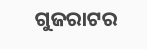ଗୁଜରାଟର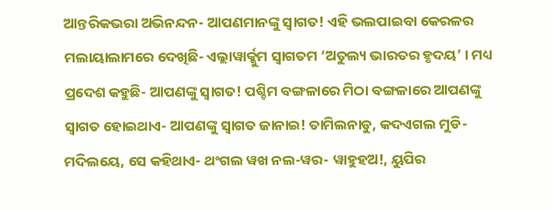ଆନ୍ତରିକଭରା ଅଭିନନ୍ଦନ- ଆପଣମାନଙ୍କୁ ସ୍ୱାଗତ! ଏହି ଭଲପାଇବା କେରଳର ମଲାୟାଲାମରେ ଦେଖିଛି- ଏଲ୍ଲାୱାର୍କ୍କୁମ ସ୍ୱାଗତମ ‘ଅତୁଲ୍ୟ ଭାରତର ହୃଦୟ’ । ମଧ୍ୟ ପ୍ରଦେଶ କହୁଛି- ଆପଣଙ୍କୁ ସ୍ୱାଗତ! ପଶ୍ଚିମ ବଙ୍ଗଳାରେ ମିଠା ବଙ୍ଗଳାରେ ଆପଣଙ୍କୁ ସ୍ୱାଗତ ହୋଇଥାଏ- ଆପଣଙ୍କୁ ସ୍ୱାଗତ ଜାନାଇ! ତାମିଲନାଡୁ, କଦଏଗଲ ମୁଡି-ମଦିଲୟେ, ସେ କହିଥାଏ- ଥଂଗଲ ୱଖ ନଲ-ୱର- ୱାହୁହଅ!, ୟୁପିର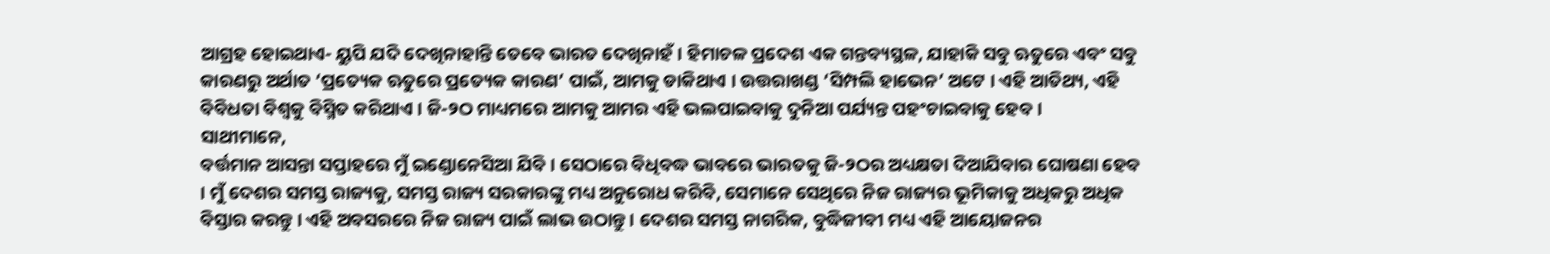ଆଗ୍ରହ ହୋଇଥାଏ- ୟୁପି ଯଦି ଦେଖିନାହାନ୍ତି ତେବେ ଭାରତ ଦେଖିନାହଁ । ହିମାଚଳ ପ୍ରଦେଶ ଏକ ଗନ୍ତବ୍ୟସ୍ଥଳ, ଯାହାକି ସବୁ ଋତୁରେ ଏବଂ ସବୁ କାରଣରୁ ଅର୍ଥାତ ‘ପ୍ରତ୍ୟେକ ଋତୁରେ ପ୍ରତ୍ୟେକ କାରଣ’ ପାଇଁ, ଆମକୁ ଡାକିଥାଏ । ଉତ୍ତରାଖଣ୍ଡ ‘ସିମ୍ପଲି ହାଭେନ’ ଅଟେ । ଏହି ଆତିଥ୍ୟ, ଏହି ବିବିଧତା ବିଶ୍ୱକୁ ବିସ୍ମିତ କରିଥାଏ । ଜି-୨ଠ ମାଧ୍ୟମରେ ଆମକୁ ଆମର ଏହି ଭଲପାଇବାକୁ ଦୁନିଆ ପର୍ଯ୍ୟନ୍ତ ପହଂଚାଇବାକୁ ହେବ ।
ସାଥୀମାନେ,
ବର୍ତ୍ତମାନ ଆସନ୍ତା ସପ୍ତାହରେ ମୁଁ ଇଣ୍ଡୋନେସିଆ ଯିବି । ସେଠାରେ ବିଧିବଦ୍ଧ ଭାବରେ ଭାରତକୁ ଜି-୨ଠର ଅଧ୍ୟକ୍ଷତା ଦିଆଯିବାର ଘୋଷଣା ହେବ । ମୁଁ ଦେଶର ସମସ୍ତ ରାଜ୍ୟକୁ, ସମସ୍ତ ରାଜ୍ୟ ସରକାରଙ୍କୁ ମଧ୍ୟ ଅନୁରୋଧ କରିବି, ସେମାନେ ସେଥିରେ ନିଜ ରାଜ୍ୟର ଭୂମିକାକୁ ଅଧିକରୁ ଅଧିକ ବିସ୍ତାର କରନ୍ତୁ । ଏହି ଅବସରରେ ନିଜ ରାଜ୍ୟ ପାଇଁ ଲାଭ ଉଠାନ୍ତୁ । ଦେଶର ସମସ୍ତ ନାଗରିକ, ବୁଦ୍ଧିଜୀବୀ ମଧ୍ୟ ଏହି ଆୟୋଜନର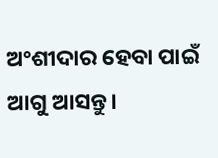ଅଂଶୀଦାର ହେବା ପାଇଁ ଆଗୁ ଆସନ୍ତୁ।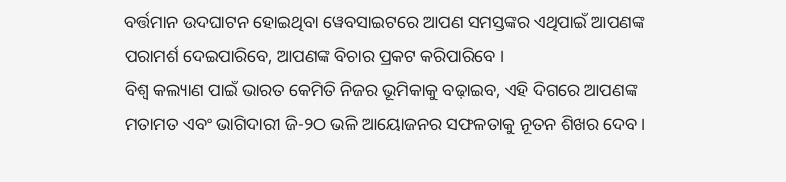ବର୍ତ୍ତମାନ ଉଦଘାଟନ ହୋଇଥିବା ୱେବସାଇଟରେ ଆପଣ ସମସ୍ତଙ୍କର ଏଥିପାଇଁ ଆପଣଙ୍କ ପରାମର୍ଶ ଦେଇପାରିବେ, ଆପଣଙ୍କ ବିଚାର ପ୍ରକଟ କରିପାରିବେ ।
ବିଶ୍ୱ କଲ୍ୟାଣ ପାଇଁ ଭାରତ କେମିତି ନିଜର ଭୂମିକାକୁ ବଢ଼ାଇବ, ଏହି ଦିଗରେ ଆପଣଙ୍କ ମତାମତ ଏବଂ ଭାଗିଦାରୀ ଜି-୨ଠ ଭଳି ଆୟୋଜନର ସଫଳତାକୁ ନୂତନ ଶିଖର ଦେବ ।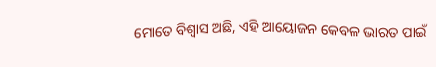ମୋତେ ବିଶ୍ୱାସ ଅଛି, ଏହି ଆୟୋଜନ କେବଳ ଭାରତ ପାଇଁ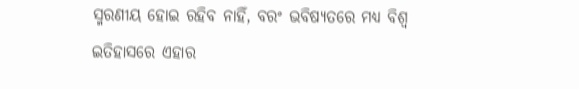ସ୍ମରଣୀୟ ହୋଇ ରହିବ ନାହିଁ, ବରଂ ଭବିଷ୍ୟତରେ ମଧ୍ୟ ବିଶ୍ୱ ଇତିହାସରେ ଏହାର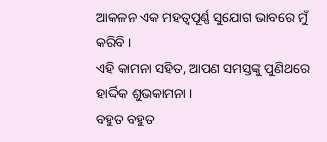ଆକଳନ ଏକ ମହତ୍ୱପୂର୍ଣ୍ଣ ସୁଯୋଗ ଭାବରେ ମୁଁ କରିବି ।
ଏହି କାମନା ସହିତ, ଆପଣ ସମସ୍ତଙ୍କୁ ପୁଣିଥରେ ହାର୍ଦ୍ଦିକ ଶୁଭକାମନା ।
ବହୁତ ବହୁତ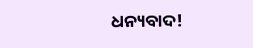ଧନ୍ୟବାଦ!